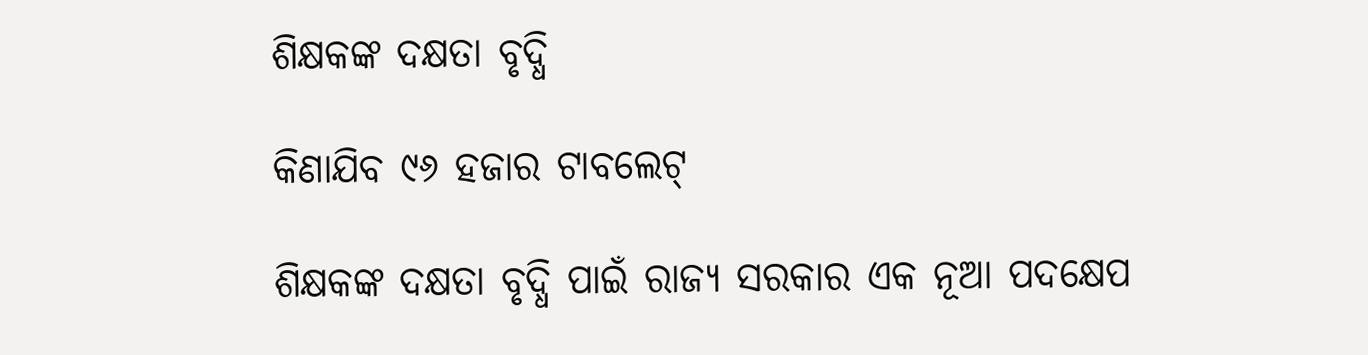ଶିକ୍ଷକଙ୍କ ଦକ୍ଷତା ବୃଦ୍ଧି

କିଣାଯିବ ୯୬ ହଜାର ଟାବଲେଟ୍

ଶିକ୍ଷକଙ୍କ ଦକ୍ଷତା ବୃଦ୍ଧି ପାଇଁ ରାଜ୍ୟ ସରକାର ଏକ ନୂଆ ପଦକ୍ଷେପ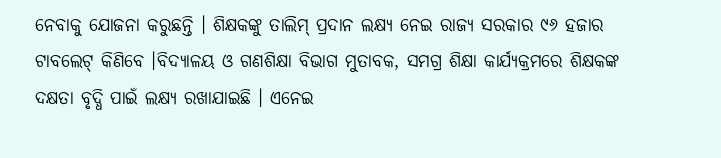ନେବାକୁ ଯୋଜନା କରୁଛନ୍ତି । ଶିକ୍ଷକଙ୍କୁ ତାଲିମ୍ ପ୍ରଦାନ ଲକ୍ଷ୍ୟ ନେଇ ରାଜ୍ୟ ସରକାର ୯୬ ହଜାର ଟାବଲେଟ୍ କିଣିବେ ।ବିଦ୍ୟାଳୟ ଓ ଗଣଶିକ୍ଷା ବିଭାଗ ମୁତାବକ, ସମଗ୍ର ଶିକ୍ଷା କାର୍ଯ୍ୟକ୍ରମରେ ଶିକ୍ଷକଙ୍କ ଦକ୍ଷତା ବୃଦ୍ଧି ପାଇଁ ଲକ୍ଷ୍ୟ ରଖାଯାଇଛି । ଏନେଇ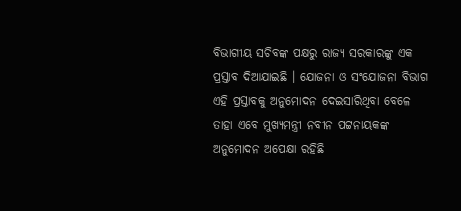ବିଭାଗୀୟ ସଚିବଙ୍କ ପକ୍ଷରୁ ରାଜ୍ୟ ସରକାରଙ୍କୁ ଏକ ପ୍ରସ୍ତାବ ଦିଆଯାଇଛି । ଯୋଜନା ଓ ସଂଯୋଜନା ବିଭାଗ ଏହି ପ୍ରସ୍ତାବକୁ ଅନୁମୋଦନ ଦେଇସାରିଥିବା ବେଳେ ତାହା ଏବେ ମୁଖ୍ୟମନ୍ତ୍ରୀ ନବୀନ ପଟ୍ଟନାୟକଙ୍କ ଅନୁମୋଦନ ଅପେକ୍ଷା ରହିଛି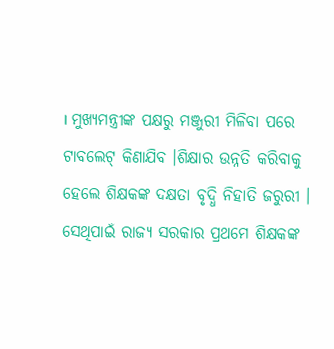। ମୁଖ୍ୟମନ୍ତ୍ରୀଙ୍କ ପକ୍ଷରୁ ମଞ୍ଜୁରୀ ମିଳିବା ପରେ ଟାବଲେଟ୍ କିଣାଯିବ ।ଶିକ୍ଷାର ଉନ୍ନତି କରିବାକୁ ହେଲେ ଶିକ୍ଷକଙ୍କ ଦକ୍ଷତା ବୃଦ୍ଧି ନିହାତି ଜରୁରୀ । ସେଥିପାଇଁ ରାଜ୍ୟ ସରକାର ପ୍ରଥମେ ଶିକ୍ଷକଙ୍କ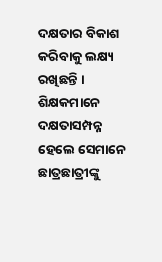ଦକ୍ଷତାର ବିକାଶ କରିବାକୁ ଲକ୍ଷ୍ୟ ରଖିଛନ୍ତି । ଶିକ୍ଷକମାନେ ଦକ୍ଷତାସମ୍ପନ୍ନ ହେଲେ ସେମାନେ ଛାତ୍ରଛାତ୍ରୀଙ୍କୁ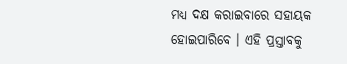ମଧ୍ୟ ଦକ୍ଷ କରାଇବାରେ ସହାୟକ ହୋଇପାରିବେ । ଏହି ପ୍ରସ୍ତାବକୁ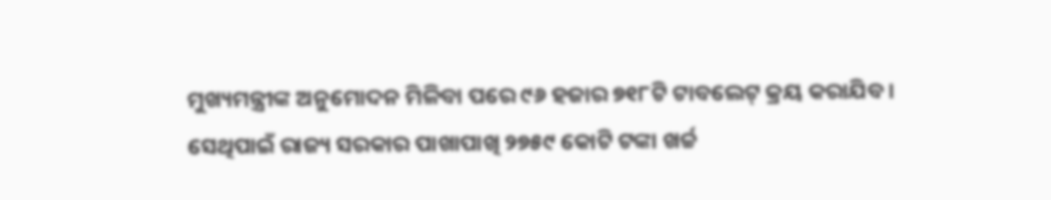ମୁଖ୍ୟମନ୍ତ୍ରୀଙ୍କ ଅନୁମୋଦନ ମିଳିବା ପରେ ୯୬ ହଜାର ୭୧୮ଟି ଟାବଲେଟ୍ କ୍ରୟ କରାଯିବ । ସେଥିପାଇଁ ରାଜ୍ୟ ସରକାର ପାଖାପାଖି ୨୭୫୯ କୋଟି ଟଙ୍କା ଖର୍ଚ୍ଚ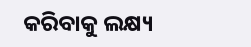କରିବାକୁ ଲକ୍ଷ୍ୟ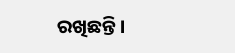ରଖିଛନ୍ତି ।